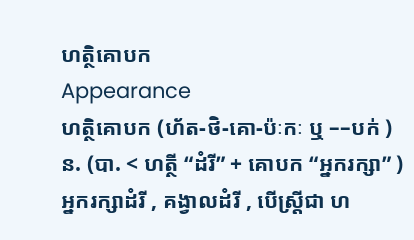ហត្ថិគោបក
Appearance
ហត្ថិគោបក (ហ័ត-ថិ-គោ-ប៉ៈកៈ ឬ ––បក់ ) ន. (បា. < ហត្ថី “ដំរី” + គោបក “អ្នករក្សា” ) អ្នករក្សាដំរី , គង្វាលដំរី , បើស្ត្រីជា ហ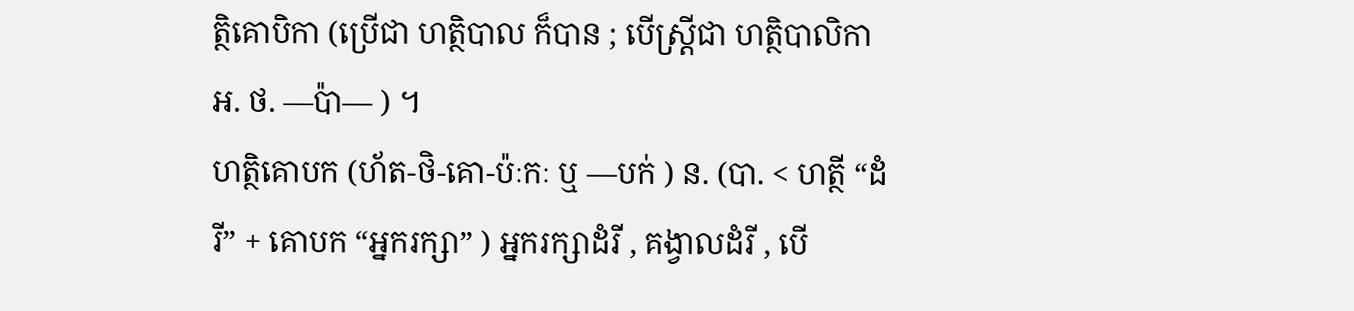ត្ថិគោបិកា (ប្រើជា ហត្ថិបាល ក៏បាន ; បើស្ត្រីជា ហត្ថិបាលិកា អ. ថ. ––ប៉ា–– ) ។
ហត្ថិគោបក (ហ័ត-ថិ-គោ-ប៉ៈកៈ ឬ ––បក់ ) ន. (បា. < ហត្ថី “ដំរី” + គោបក “អ្នករក្សា” ) អ្នករក្សាដំរី , គង្វាលដំរី , បើ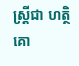ស្ត្រីជា ហត្ថិគោ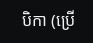បិកា (ប្រើ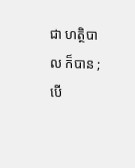ជា ហត្ថិបាល ក៏បាន ; បើ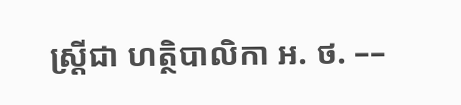ស្ត្រីជា ហត្ថិបាលិកា អ. ថ. ––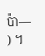ប៉ា–– ) ។